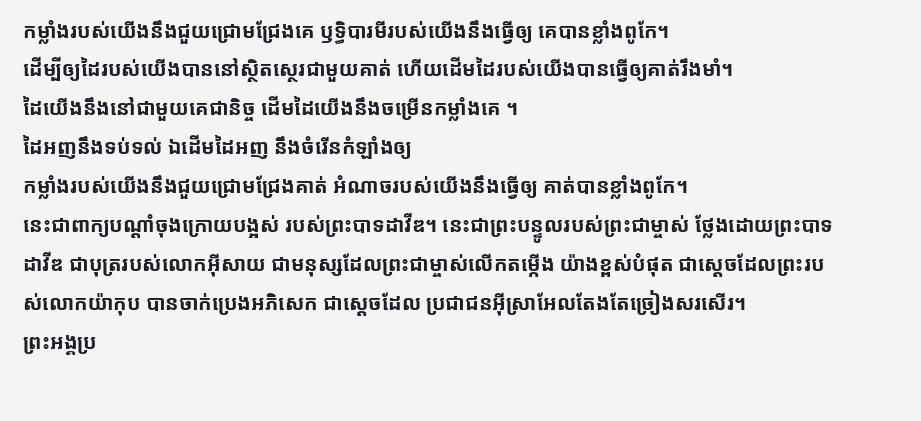កម្លាំងរបស់យើងនឹងជួយជ្រោមជ្រែងគេ ឫទ្ធិបារមីរបស់យើងនឹងធ្វើឲ្យ គេបានខ្លាំងពូកែ។
ដើម្បីឲ្យដៃរបស់យើងបាននៅស្ថិតស្ថេរជាមួយគាត់ ហើយដើមដៃរបស់យើងបានធ្វើឲ្យគាត់រឹងមាំ។
ដៃយើងនឹងនៅជាមួយគេជានិច្ច ដើមដៃយើងនឹងចម្រើនកម្លាំងគេ ។
ដៃអញនឹងទប់ទល់ ឯដើមដៃអញ នឹងចំរើនកំឡាំងឲ្យ
កម្លាំងរបស់យើងនឹងជួយជ្រោមជ្រែងគាត់ អំណាចរបស់យើងនឹងធ្វើឲ្យ គាត់បានខ្លាំងពូកែ។
នេះជាពាក្យបណ្ដាំចុងក្រោយបង្អស់ របស់ព្រះបាទដាវីឌ។ នេះជាព្រះបន្ទូលរបស់ព្រះជាម្ចាស់ ថ្លែងដោយព្រះបាទដាវីឌ ជាបុត្ររបស់លោកអ៊ីសាយ ជាមនុស្សដែលព្រះជាម្ចាស់លើកតម្កើង យ៉ាងខ្ពស់បំផុត ជាស្ដេចដែលព្រះរបស់លោកយ៉ាកុប បានចាក់ប្រេងអភិសេក ជាស្ដេចដែល ប្រជាជនអ៊ីស្រាអែលតែងតែច្រៀងសរសើរ។
ព្រះអង្គប្រ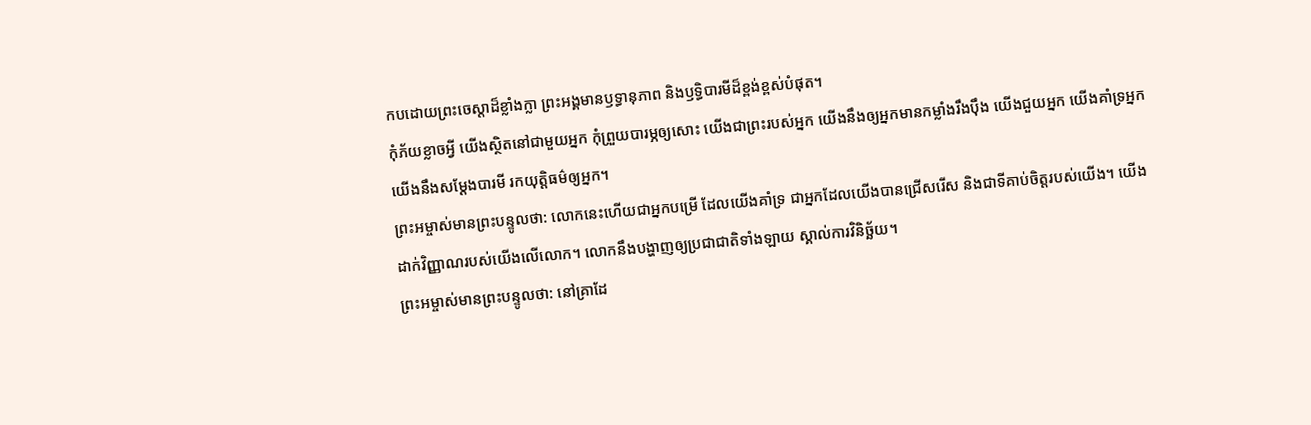កបដោយព្រះចេស្ដាដ៏ខ្លាំងក្លា ព្រះអង្គមានឫទ្ធានុភាព និងឫទ្ធិបារមីដ៏ខ្ពង់ខ្ពស់បំផុត។
កុំភ័យខ្លាចអ្វី យើងស្ថិតនៅជាមួយអ្នក កុំព្រួយបារម្ភឲ្យសោះ យើងជាព្រះរបស់អ្នក យើងនឹងឲ្យអ្នកមានកម្លាំងរឹងប៉ឹង យើងជួយអ្នក យើងគាំទ្រអ្នក យើងនឹងសម្តែងបារមី រកយុត្តិធម៌ឲ្យអ្នក។
ព្រះអម្ចាស់មានព្រះបន្ទូលថា: លោកនេះហើយជាអ្នកបម្រើ ដែលយើងគាំទ្រ ជាអ្នកដែលយើងបានជ្រើសរើស និងជាទីគាប់ចិត្តរបស់យើង។ យើងដាក់វិញ្ញាណរបស់យើងលើលោក។ លោកនឹងបង្ហាញឲ្យប្រជាជាតិទាំងឡាយ ស្គាល់ការវិនិច្ឆ័យ។
ព្រះអម្ចាស់មានព្រះបន្ទូលថា: នៅគ្រាដែ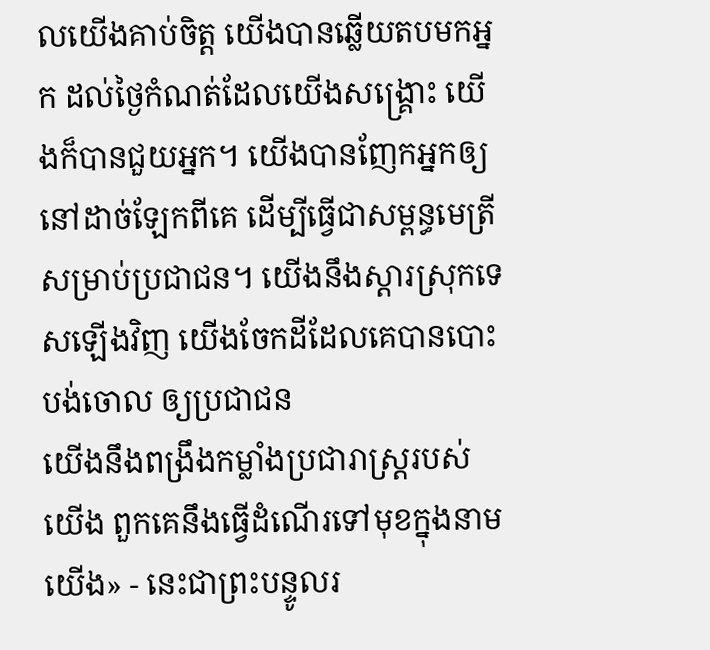លយើងគាប់ចិត្ត យើងបានឆ្លើយតបមកអ្នក ដល់ថ្ងៃកំណត់ដែលយើងសង្គ្រោះ យើងក៏បានជួយអ្នក។ យើងបានញែកអ្នកឲ្យនៅដាច់ឡែកពីគេ ដើម្បីធ្វើជាសម្ពន្ធមេត្រីសម្រាប់ប្រជាជន។ យើងនឹងស្ដារស្រុកទេសឡើងវិញ យើងចែកដីដែលគេបានបោះបង់ចោល ឲ្យប្រជាជន
យើងនឹងពង្រឹងកម្លាំងប្រជារាស្ត្ររបស់យើង ពួកគេនឹងធ្វើដំណើរទៅមុខក្នុងនាមយើង» - នេះជាព្រះបន្ទូលរ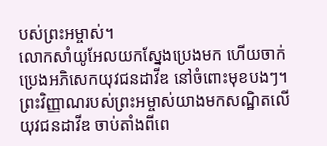បស់ព្រះអម្ចាស់។
លោកសាំយូអែលយកស្នែងប្រេងមក ហើយចាក់ប្រេងអភិសេកយុវជនដាវីឌ នៅចំពោះមុខបងៗ។ ព្រះវិញ្ញាណរបស់ព្រះអម្ចាស់យាងមកសណ្ឋិតលើយុវជនដាវីឌ ចាប់តាំងពីពេ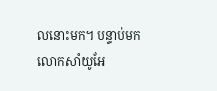លនោះមក។ បន្ទាប់មក លោកសាំយូអែ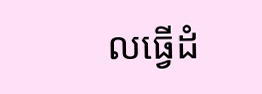លធ្វើដំ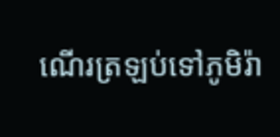ណើរត្រឡប់ទៅភូមិរ៉ា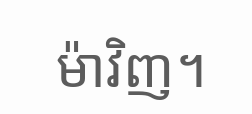ម៉ាវិញ។